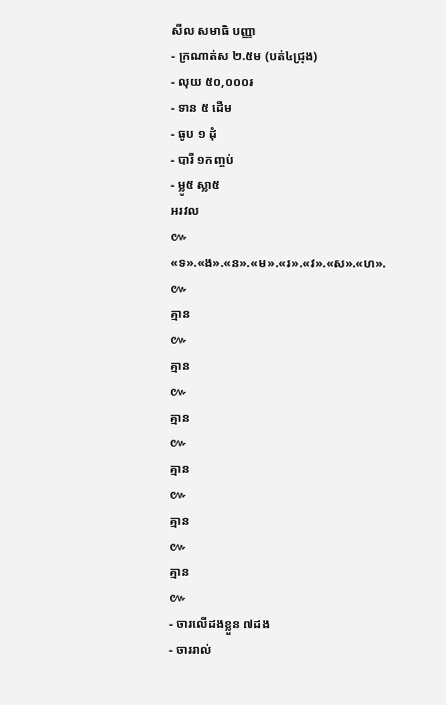សីល សមាធិ បញ្ញា
- ក្រណាត់ស ២.៥ម (បត់៤ជ្រុង)
- លុយ ៥០,០០០៛
- ទាន ៥ ដើម
- ធូប ១ ដុំ
- បារី ១កញ្ចប់
- ម្លូ៥ ស្លា៥
អរវល
៚
«ទ».«ង».«ន».«ម».«រ».«វ».«ស».«ហ».
៚
គ្មាន
៚
គ្មាន
៚
គ្មាន
៚
គ្មាន
៚
គ្មាន
៚
គ្មាន
៚
- ចារលើដងខ្លួន ៧ដង
- ចាររាល់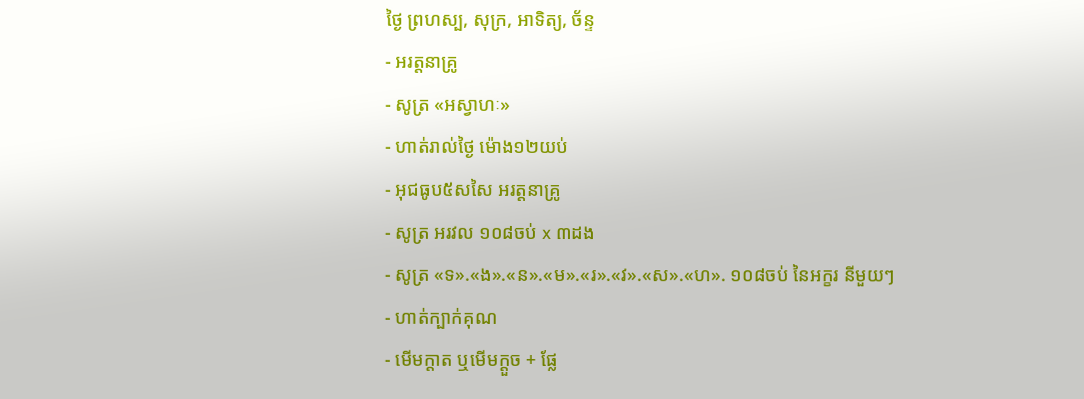ថ្ងៃ ព្រហស្ប, សុក្រ, អាទិត្យ, ច័ន្ទ
- អរត្តនាគ្រូ
- សូត្រ «អស្វាហៈ»
- ហាត់រាល់ថ្ងៃ ម៉ោង១២យប់
- អុជធូប៥សសៃ អរត្តនាគ្រូ
- សូត្រ អរវល ១០៨ចប់ x ៣ដង
- សូត្រ «ទ».«ង».«ន».«ម».«រ».«វ».«ស».«ហ». ១០៨ចប់ នៃអក្ខរ នីមួយៗ
- ហាត់ក្បាក់គុណ
- មើមក្តាត ឬមើមក្តួច + ផ្លែ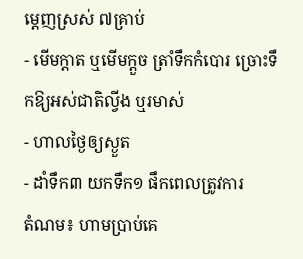ម្តេញស្រស់ ៧គ្រាប់
- មើមក្តាត ឬមើមក្តួច ត្រាំទឹកកំបោរ ច្រោះទឹកឱ្យអស់ជាតិល្វីង ឬរមាស់
- ហាលថ្ងៃឲ្យស្ងួត
- ដាំទឹក៣ យកទឹក១ ផឹកពេលត្រូវការ
តំណម៖ ហាមប្រាប់គេ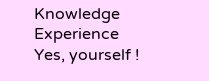Knowledge Experience Yes, yourself !